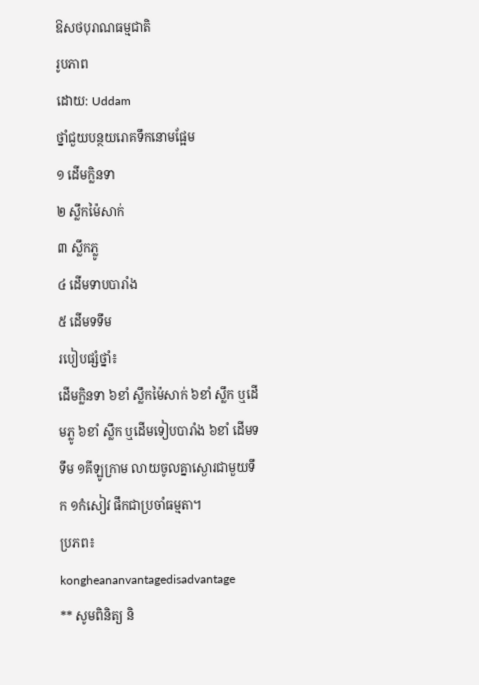ឱសថបុរាណធម្មជាតិ
រូបភាព
ដោយ: Uddam
ថ្នាំជួយបន្ថយរោគទឹកនោមផ្អែម
១ ដើមក្លិនទា
២ ស្លឹកម៉ៃសាក់
៣ ស្លឹកភ្លូ
៤ ដើមទាបបារាំង
៥ ដើមទទឹម
របៀបផ្សំថ្នាំ៖
ដើមក្លិនទា ៦ខាំ ស្លឹកម៉ៃសាក់ ៦ខាំ ស្លឹក ឬដើមភ្លូ ៦ខាំ ស្លឹក ឬដើមទៀបបារាំង ៦ខាំ ដើមទទឹម ១គីឡូក្រាម លាយចូលគ្នាស្ងោរជាមួយទឹក ១កំសៀវ ផឹកជាប្រចាំធម្មតា។
ប្រភព៖ kongheananvantagedisadvantage
** សូមពិនិត្យ និ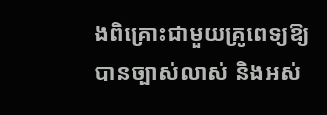ងពិគ្រោះជាមួយគ្រូពេទ្យឱ្យបានច្បាស់លាស់ និងអស់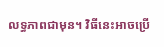លទ្ធភាពជាមុន។ វិធីនេះអាចប្រើ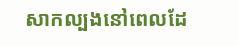សាកល្បងនៅពេលដែ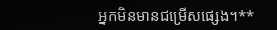អ្នកមិនមានជម្រើសផ្សេង។**